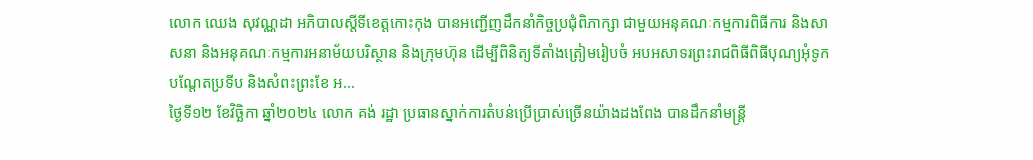លោក ឈេង សុវណ្ណដា អភិបាលស្តីទីខេត្តកោះកុង បានអញ្ជើញដឹកនាំកិច្ចប្រជុំពិភាក្សា ជាមួយអនុគណៈកម្មការពិធីការ និងសាសនា និងអនុគណៈកម្មការអនាម័យបរិស្ថាន និងក្រុមហ៊ុន ដើម្បីពិនិត្យទីតាំងត្រៀមរៀបចំ អបអសាទរព្រះរាជពិធីពិធីបុណ្យអុំទូក បណ្តែតប្រទីប និងសំពះព្រះខែ អ...
ថ្ងៃទី១២ ខែវិច្ឆិកា ឆ្នាំ២០២៤ លោក គង់ រដ្ឋា ប្រធានស្នាក់ការតំបន់ប្រើប្រាស់ច្រើនយ៉ាងដងពែង បានដឹកនាំមន្ត្រី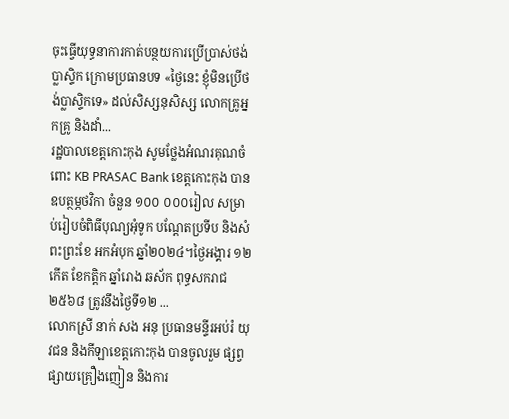ចុះធ្វើយុទ្ធនាការកាត់បន្ថយការប្រើប្រាស់ថង់ប្លាស្ទិក ក្រោមប្រធានបទ «ថ្ងៃនេះ ខ្ញុំមិនប្រើថង់ប្លាស្ទិកទេ» ដល់សិស្សនុសិស្ស លោកគ្រូអ្នកគ្រូ និងដាំ...
រដ្ឋបាលខេត្តកោះកុង សូមថ្លែងអំណរគុណចំពោះ KB PRASAC Bank ខេត្តកោះកុង បានឧបត្ថម្ភថវិកា ចំនួន ១០០ ០០០រៀល សម្រាប់រៀបចំពិធីបុណ្យអុំទូក បណ្តែតប្រទីប និងសំពះព្រះខែ អកអំបុក ឆ្នាំ២០២៤។ថ្ងៃអង្គារ ១២កើត ខែកត្តិក ឆ្នាំរោង ឆស័ក ពុទ្ធសករាជ ២៥៦៨ ត្រូវនឹងថ្ងៃទី១២ ...
លោកស្រី នាក់ សង អនុ ប្រធានមន្ទីរអប់រំ យុវជន និងកីឡាខេត្តកោះកុង បានចូលរួម ផ្សព្វផ្សាយគ្រឿងញៀន និងការ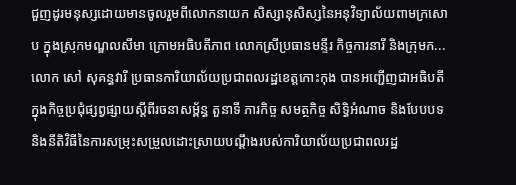ជួញដូរមនុស្សដោយមានចូលរួមពីលោកនាយក សិស្សានុសិស្សនៃអនុវិទ្យាល័យពាមក្រសោប ក្នុងស្រុកមណ្ឌលសីមា ក្រោមអធិបតីភាព លោកស្រីប្រធានមន្ទីរ កិច្ចការនារី និងក្រុមក...
លោក សៅ សុគន្ធវារី ប្រធានការិយាល័យប្រជាពលរដ្ឋខេត្តកោះកុង បានអញ្ជើញជាអធិបតី ក្នុងកិច្ចប្រជុំផ្សព្វផ្សាយស្ដីពីរចនាសម្ព័ន្ធ តួនាទី ភារកិច្ច សមត្ថកិច្ច សិទ្ធិអំណាច និងបែបបទ និងនីតិវិធីនៃការសម្រុះសម្រួលដោះស្រាយបណ្ដឹងរបស់ការិយាល័យប្រជាពលរដ្ឋ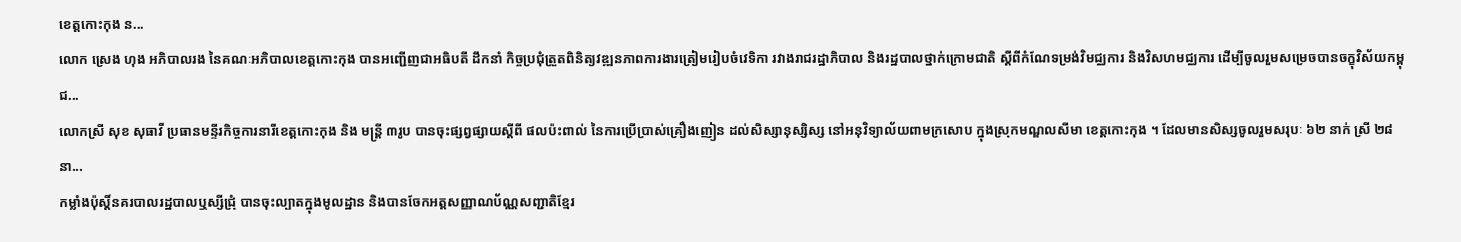ខេត្តកោះកុង ន...
លោក ស្រេង ហុង អភិបាលរង នៃគណៈអភិបាលខេត្តកោះកុង បានអញ្ជើញជាអធិបតី ដឹកនាំ កិច្ចប្រជុំត្រួតពិនិត្យវឌ្ឍនភាពការងារត្រៀមរៀបចំវេទិកា រវាងរាជរដ្ឋាភិបាល និងរដ្ឋបាលថ្នាក់ក្រោមជាតិ ស្តីពីកំណែទម្រង់វិមជ្ឈការ និងវិសហមជ្ឈការ ដើម្បីចូលរួមសម្រេចបានចក្ខុវិស័យកម្ពុជ...
លោកស្រី សុខ សុធាវី ប្រធានមន្ទីរកិច្ចការនារីខេត្តកោះកុង និង មន្ត្រី ៣រូប បានចុះផ្សព្វផ្សាយស្តីពី ផលប៉ះពាល់ នៃការប្រើប្រាស់គ្រឿងញៀន ដល់សិស្សានុស្សិស្ស នៅអនុវិទ្យាល័យពាមក្រសោប ក្នុងស្រុកមណ្ឌលសីមា ខេត្តកោះកុង ។ ដែលមានសិស្សចូលរួមសរុបៈ ៦២ នាក់ ស្រី ២៨នា...
កម្លាំងប៉ុស្ដិ៍នគរបាលរដ្ឋបាលឬស្សីជ្រុំ បានចុះល្បាតក្នុងមូលដ្ឋាន និងបានចែកអត្តសញ្ញាណប័ណ្ណសញ្ជាតិខ្មែរ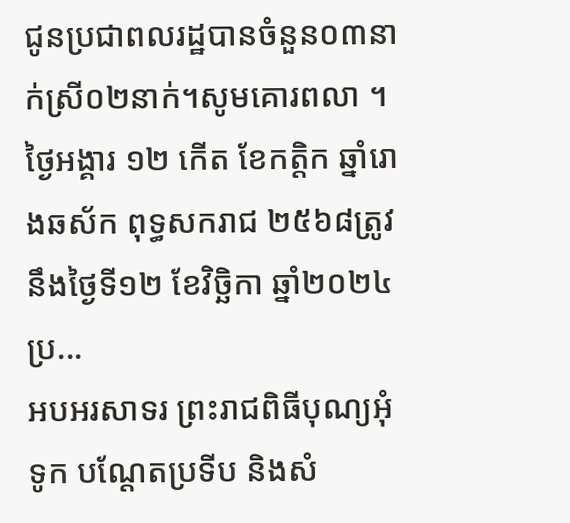ជូនប្រជាពលរដ្ឋបានចំនួន០៣នាក់ស្រី០២នាក់។សូមគោរពលា ។ ថ្ងៃអង្គារ ១២ កើត ខែកត្តិក ឆ្នាំរោងឆស័ក ពុទ្ធសករាជ ២៥៦៨ត្រូវនឹងថ្ងៃទី១២ ខែវិច្ឆិកា ឆ្នាំ២០២៤ ប្រ...
អបអរសាទរ ព្រះរាជពិធីបុណ្យអុំទូក បណ្តែតប្រទីប និងសំ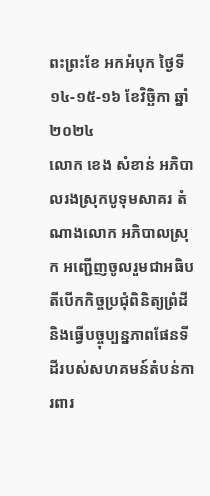ពះព្រះខែ អកអំបុក ថ្ងៃទី១៤-១៥-១៦ ខែវិច្ឆិកា ឆ្នាំ២០២៤
លោក ខេង សំខាន់ អភិបាលរងស្រុកបូទុមសាគរ តំណាងលោក អភិបាលស្រុក អញ្ជើញចូលរួមជាអធិបតីបើកកិច្ចប្រជុំពិនិត្យព្រំដី និងធ្វើបច្ចុប្បន្នភាពផែនទីដីរបស់សហគមន៍តំបន់ការពារ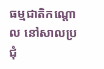ធម្មជាតិកណ្តោល នៅសាលប្រជុំ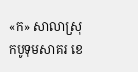«ក» សាលាស្រុកបូទុមសាគរ ខេ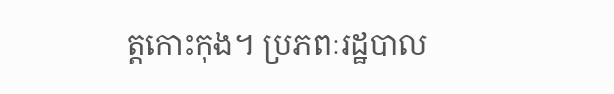ត្តកោះកុង។ ប្រភពៈរដ្ឋបាល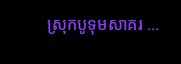ស្រុកបូទុមសាគរ ...